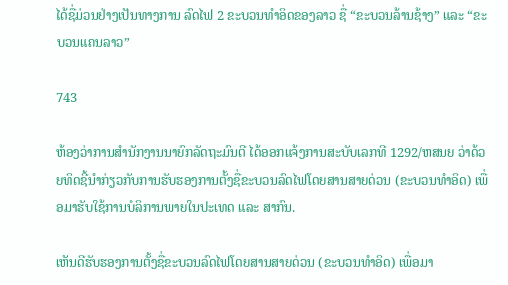ໄດ້ຊື່ມ່ວນຢ່າງເປັນທາງການ ລົດໄຟ 2 ຂະບວນທຳອິດຂອງລາວ ຊື່ “ຂະບວນລ້ານຊ້າງ” ແລະ “ຂະບວນແຄນລາວ”

743

ຫ້ອງວ່າການສຳນັກງານນາຍົກລັດຖະມົນຕີ ໄດ້ອອກແຈ້ງການສະບັບເລກທີ 1292/ຫສນຍ ວ່າດ້ວຍທິດຊີ້ນຳກ່ຽວກັບການຮັບຮອງການຕັ້ງຊື່ຂະບວນລົດໄຟໂດຍສານສາຍດ່ວນ (ຂະບວນທຳອິດ) ເພື່ອມາຮັບໃຊ້ການບໍລິການພາຍໃນປະເທດ ແລະ ສາກົນ.

ເຫັນດີຮັບຮອງການຕັ້ງຊື່ຂະບວນລົດໄຟໂດຍສານສາຍດ່ວນ (ຂະບວນທຳອິດ) ເພື່ອມາ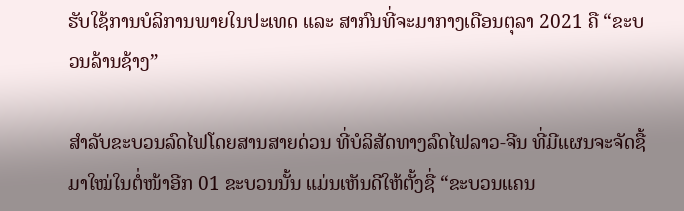ຮັບໃຊ້ການບໍລິການພາຍໃນປະເທດ ແລະ ສາກົນທີ່ຈະມາກາງເດືອນຕຸລາ 2021 ຄື “ຂະບວນລ້ານຊ້າງ”

ສຳລັບຂະບວນລົດໄຟໂດຍສານສາຍດ່ວນ ທີ່ບໍລິສັດທາງລົດໄຟລາວ-ຈີນ ທີ່ມີແຜນຈະຈັດຊື້ມາໃໝ່ໃນຕໍ່ໜ້າອີກ 01 ຂະບວນນັ້ນ ແມ່ນເຫັນດີໃຫ້ຕັ້ງຊື່ “ຂະບວນແຄນ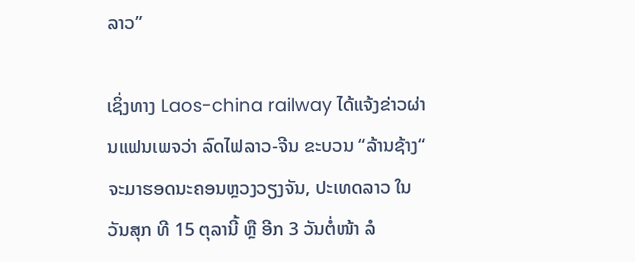ລາວ”

ເຊິ່ງທາງ Laos-china railway ໄດ້ແຈ້ງຂ່າວຜ່ານແຟນເພຈວ່າ ລົດໄຟລາວ-ຈີນ ຂະບວນ “ລ້ານຊ້າງ“ ຈະມາຮອດນະຄອນຫຼວງວຽງຈັນ, ປະເທດລາວ ໃນວັນສຸກ ທີ 15 ຕຸລານີ້ ຫຼື ອີກ 3 ວັນຕໍ່ໜ້າ ລໍ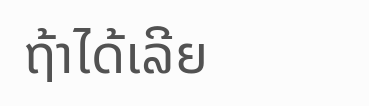ຖ້າໄດ້ເລີຍ